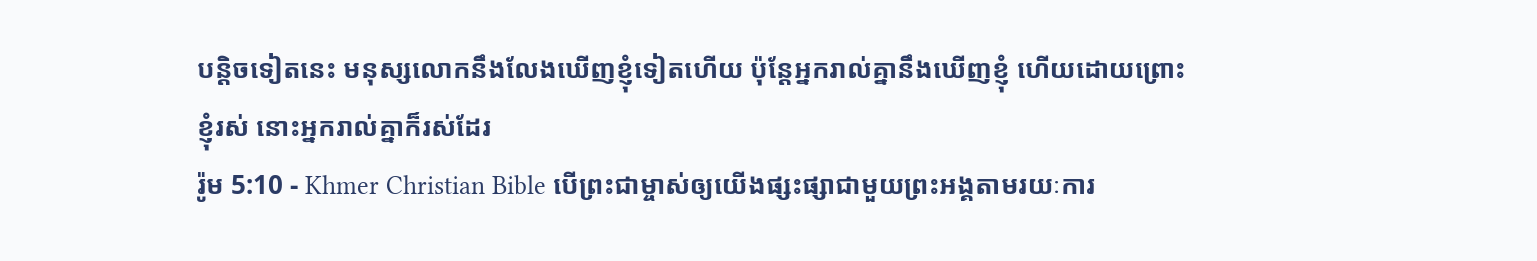បន្តិចទៀតនេះ មនុស្សលោកនឹងលែងឃើញខ្ញុំទៀតហើយ ប៉ុន្តែអ្នករាល់គ្នានឹងឃើញខ្ញុំ ហើយដោយព្រោះខ្ញុំរស់ នោះអ្នករាល់គ្នាក៏រស់ដែរ
រ៉ូម 5:10 - Khmer Christian Bible បើព្រះជាម្ចាស់ឲ្យយើងផ្សះផ្សាជាមួយព្រះអង្គតាមរយៈការ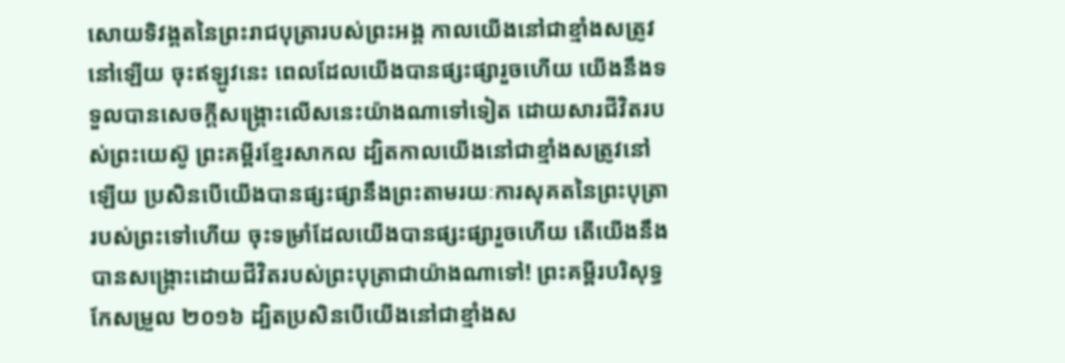សោយទិវង្គតនៃព្រះរាជបុត្រារបស់ព្រះអង្គ កាលយើងនៅជាខ្មាំងសត្រូវនៅឡើយ ចុះឥឡូវនេះ ពេលដែលយើងបានផ្សះផ្សារួចហើយ យើងនឹងទទួលបានសេចក្ដីសង្គ្រោះលើសនេះយ៉ាងណាទៅទៀត ដោយសារជីវិតរបស់ព្រះយេស៊ូ ព្រះគម្ពីរខ្មែរសាកល ដ្បិតកាលយើងនៅជាខ្មាំងសត្រូវនៅឡើយ ប្រសិនបើយើងបានផ្សះផ្សានឹងព្រះតាមរយៈការសុគតនៃព្រះបុត្រារបស់ព្រះទៅហើយ ចុះទម្រាំដែលយើងបានផ្សះផ្សារួចហើយ តើយើងនឹងបានសង្គ្រោះដោយជីវិតរបស់ព្រះបុត្រាជាយ៉ាងណាទៅ! ព្រះគម្ពីរបរិសុទ្ធកែសម្រួល ២០១៦ ដ្បិតប្រសិនបើយើងនៅជាខ្មាំងស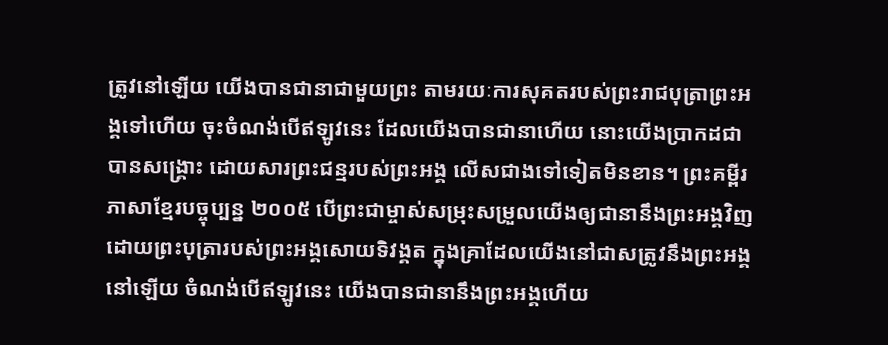ត្រូវនៅឡើយ យើងបានជានាជាមួយព្រះ តាមរយៈការសុគតរបស់ព្រះរាជបុត្រាព្រះអង្គទៅហើយ ចុះចំណង់បើឥឡូវនេះ ដែលយើងបានជានាហើយ នោះយើងប្រាកដជាបានសង្គ្រោះ ដោយសារព្រះជន្មរបស់ព្រះអង្គ លើសជាងទៅទៀតមិនខាន។ ព្រះគម្ពីរភាសាខ្មែរបច្ចុប្បន្ន ២០០៥ បើព្រះជាម្ចាស់សម្រុះសម្រួលយើងឲ្យជានានឹងព្រះអង្គវិញ ដោយព្រះបុត្រារបស់ព្រះអង្គសោយទិវង្គត ក្នុងគ្រាដែលយើងនៅជាសត្រូវនឹងព្រះអង្គនៅឡើយ ចំណង់បើឥឡូវនេះ យើងបានជានានឹងព្រះអង្គហើយ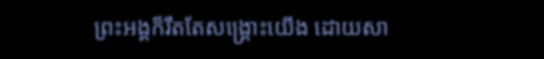ព្រះអង្គក៏រឹតតែសង្គ្រោះយើង ដោយសា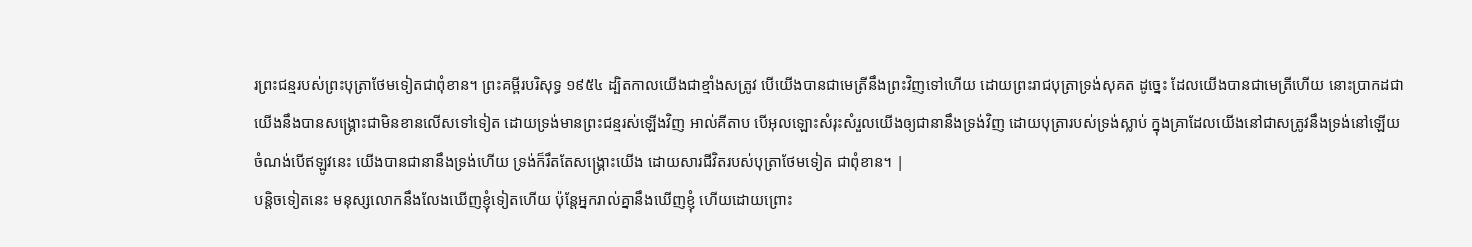រព្រះជន្មរបស់ព្រះបុត្រាថែមទៀតជាពុំខាន។ ព្រះគម្ពីរបរិសុទ្ធ ១៩៥៤ ដ្បិតកាលយើងជាខ្មាំងសត្រូវ បើយើងបានជាមេត្រីនឹងព្រះវិញទៅហើយ ដោយព្រះរាជបុត្រាទ្រង់សុគត ដូច្នេះ ដែលយើងបានជាមេត្រីហើយ នោះប្រាកដជាយើងនឹងបានសង្គ្រោះជាមិនខានលើសទៅទៀត ដោយទ្រង់មានព្រះជន្មរស់ឡើងវិញ អាល់គីតាប បើអុលឡោះសំរុះសំរួលយើងឲ្យជានានឹងទ្រង់វិញ ដោយបុត្រារបស់ទ្រង់ស្លាប់ ក្នុងគ្រាដែលយើងនៅជាសត្រូវនឹងទ្រង់នៅឡើយ ចំណង់បើឥឡូវនេះ យើងបានជានានឹងទ្រង់ហើយ ទ្រង់ក៏រឹតតែសង្គ្រោះយើង ដោយសារជីវិតរបស់បុត្រាថែមទៀត ជាពុំខាន។ |
បន្តិចទៀតនេះ មនុស្សលោកនឹងលែងឃើញខ្ញុំទៀតហើយ ប៉ុន្តែអ្នករាល់គ្នានឹងឃើញខ្ញុំ ហើយដោយព្រោះ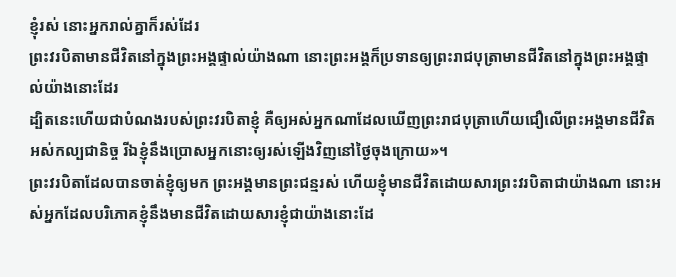ខ្ញុំរស់ នោះអ្នករាល់គ្នាក៏រស់ដែរ
ព្រះវរបិតាមានជីវិតនៅក្នុងព្រះអង្គផ្ទាល់យ៉ាងណា នោះព្រះអង្គក៏ប្រទានឲ្យព្រះរាជបុត្រាមានជីវិតនៅក្នុងព្រះអង្គផ្ទាល់យ៉ាងនោះដែរ
ដ្បិតនេះហើយជាបំណងរបស់ព្រះវរបិតាខ្ញុំ គឺឲ្យអស់អ្នកណាដែលឃើញព្រះរាជបុត្រាហើយជឿលើព្រះអង្គមានជីវិតអស់កល្បជានិច្ច រីឯខ្ញុំនឹងប្រោសអ្នកនោះឲ្យរស់ឡើងវិញនៅថ្ងៃចុងក្រោយ»។
ព្រះវរបិតាដែលបានចាត់ខ្ញុំឲ្យមក ព្រះអង្គមានព្រះជន្មរស់ ហើយខ្ញុំមានជីវិតដោយសារព្រះវរបិតាជាយ៉ាងណា នោះអស់អ្នកដែលបរិភោគខ្ញុំនឹងមានជីវិតដោយសារខ្ញុំជាយ៉ាងនោះដែ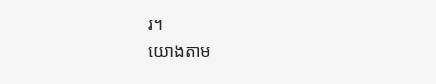រ។
យោងតាម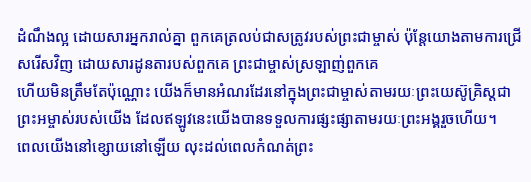ដំណឹងល្អ ដោយសារអ្នករាល់គ្នា ពួកគេត្រលប់ជាសត្រូវរបស់ព្រះជាម្ចាស់ ប៉ុន្ដែយោងតាមការជ្រើសរើសវិញ ដោយសារដូនតារបស់ពួកគេ ព្រះជាម្ចាស់ស្រឡាញ់ពួកគេ
ហើយមិនត្រឹមតែប៉ុណ្ណោះ យើងក៏មានអំណរដែរនៅក្នុងព្រះជាម្ចាស់តាមរយៈព្រះយេស៊ូគ្រិស្ដជាព្រះអម្ចាស់របស់យើង ដែលឥឡូវនេះយើងបានទទួលការផ្សះផ្សាតាមរយៈព្រះអង្គរួចហើយ។
ពេលយើងនៅខ្សោយនៅឡើយ លុះដល់ពេលកំណត់ព្រះ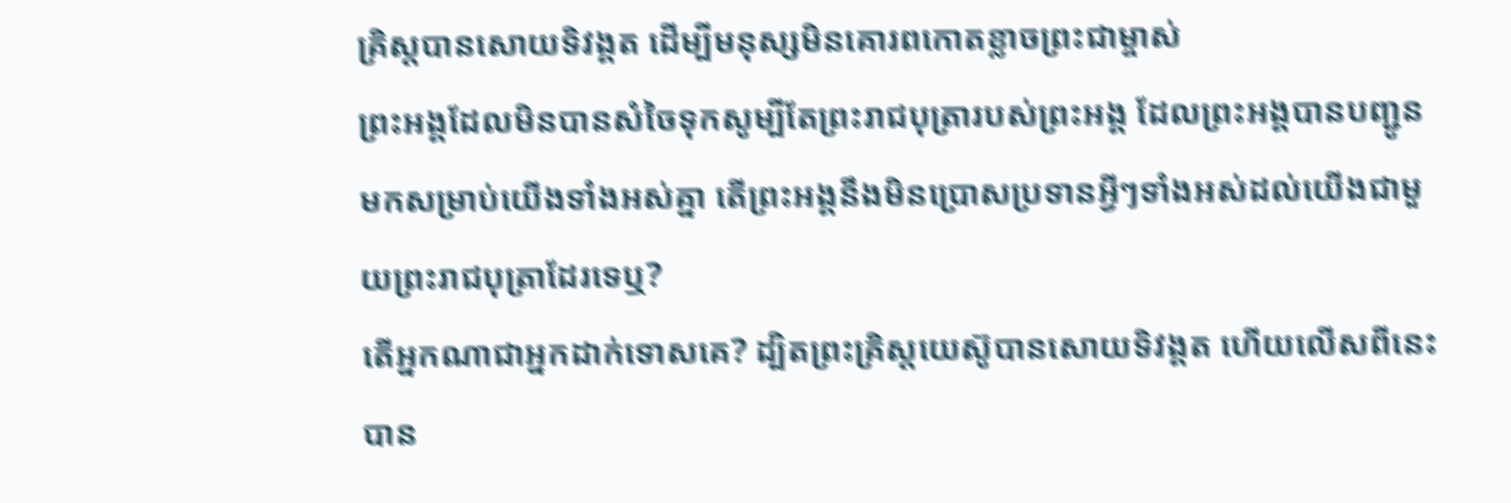គ្រិស្ដបានសោយទិវង្គត ដើម្បីមនុស្សមិនគោរពកោតខ្លាចព្រះជាម្ចាស់
ព្រះអង្គដែលមិនបានសំចៃទុកសូម្បីតែព្រះរាជបុត្រារបស់ព្រះអង្គ ដែលព្រះអង្គបានបញ្ជូនមកសម្រាប់យើងទាំងអស់គ្នា តើព្រះអង្គនឹងមិនប្រោសប្រទានអ្វីៗទាំងអស់ដល់យើងជាមួយព្រះរាជបុត្រាដែរទេឬ?
តើអ្នកណាជាអ្នកដាក់ទោសគេ? ដ្បិតព្រះគ្រិស្ដយេស៊ូបានសោយទិវង្គត ហើយលើសពីនេះបាន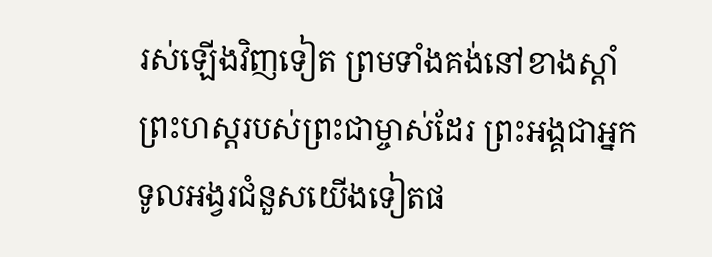រស់ឡើងវិញទៀត ព្រមទាំងគង់នៅខាងស្ដាំព្រះហស្ដរបស់ព្រះជាម្ចាស់ដែរ ព្រះអង្គជាអ្នកទូលអង្វរជំនួសយើងទៀតផ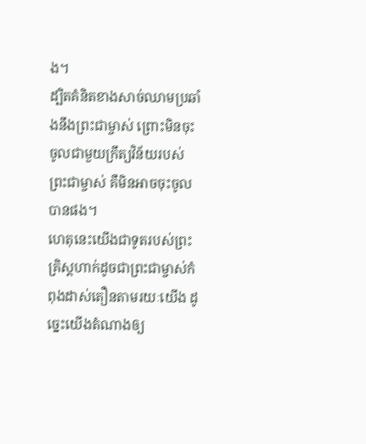ង។
ដ្បិតគំនិតខាងសាច់ឈាមប្រឆាំងនឹងព្រះជាម្ចាស់ ព្រោះមិនចុះចូលជាមួយក្រឹត្យវិន័យរបស់ព្រះជាម្ចាស់ គឺមិនអាចចុះចូលបានផង។
ហេតុនេះយើងជាទូតរបស់ព្រះគ្រិស្ដហាក់ដូចជាព្រះជាម្ចាស់កំពុងដាស់តឿនតាមរយៈយើង ដូច្នេះយើងតំណាងឲ្យ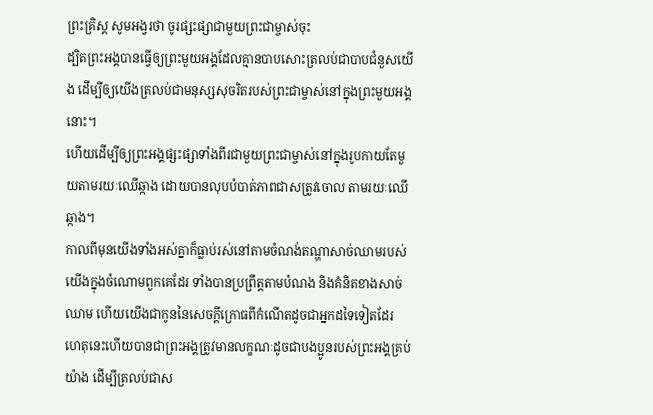ព្រះគ្រិស្ដ សូមអង្វរថា ចូរផ្សះផ្សាជាមួយព្រះជាម្ចាស់ចុះ
ដ្បិតព្រះអង្គបានធ្វើឲ្យព្រះមួយអង្គដែលគ្មានបាបសោះត្រលប់ជាបាបជំនួសយើង ដើម្បីឲ្យយើងត្រលប់ជាមនុស្សសុចរិតរបស់ព្រះជាម្ចាស់នៅក្នុងព្រះមួយអង្គនោះ។
ហើយដើម្បីឲ្យព្រះអង្គផ្សះផ្សាទាំងពីរជាមួយព្រះជាម្ចាស់នៅក្នុងរូបកាយតែមួយតាមរយៈឈើឆ្កាង ដោយបានលុបបំបាត់ភាពជាសត្រូវចោល តាមរយៈឈើឆ្កាង។
កាលពីមុនយើងទាំងអស់គ្នាក៏ធ្លាប់រស់នៅតាមចំណង់តណ្ហាសាច់ឈាមរបស់យើងក្នុងចំណោមពួកគេដែរ ទាំងបានប្រព្រឹត្ដតាមបំណង និងគំនិតខាងសាច់ឈាម ហើយយើងជាកូននៃសេចក្ដីក្រោធពីកំណើតដូចជាអ្នកដទៃទៀតដែរ
ហេតុនេះហើយបានជាព្រះអង្គត្រូវមានលក្ខណៈដូចជាបងប្អូនរបស់ព្រះអង្គគ្រប់យ៉ាង ដើម្បីត្រលប់ជាស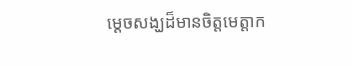ម្ដេចសង្ឃដ៏មានចិត្តមេត្តាក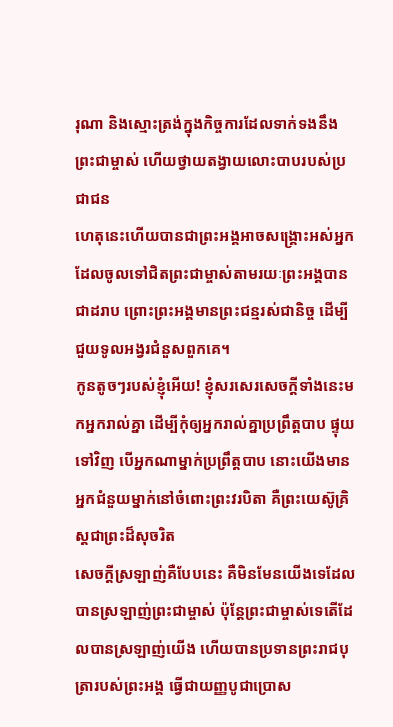រុណា និងស្មោះត្រង់ក្នុងកិច្ចការដែលទាក់ទងនឹងព្រះជាម្ចាស់ ហើយថ្វាយតង្វាយលោះបាបរបស់ប្រជាជន
ហេតុនេះហើយបានជាព្រះអង្គអាចសង្គ្រោះអស់អ្នកដែលចូលទៅជិតព្រះជាម្ចាស់តាមរយៈព្រះអង្គបានជាដរាប ព្រោះព្រះអង្គមានព្រះជន្មរស់ជានិច្ច ដើម្បីជួយទូលអង្វរជំនួសពួកគេ។
កូនតូចៗរបស់ខ្ញុំអើយ! ខ្ញុំសរសេរសេចក្ដីទាំងនេះមកអ្នករាល់គ្នា ដើម្បីកុំឲ្យអ្នករាល់គ្នាប្រព្រឹត្ដបាប ផ្ទុយទៅវិញ បើអ្នកណាម្នាក់ប្រព្រឹត្ដបាប នោះយើងមានអ្នកជំនួយម្នាក់នៅចំពោះព្រះវរបិតា គឺព្រះយេស៊ូគ្រិស្ដជាព្រះដ៏សុចរិត
សេចក្ដីស្រឡាញ់គឺបែបនេះ គឺមិនមែនយើងទេដែលបានស្រឡាញ់ព្រះជាម្ចាស់ ប៉ុន្ដែព្រះជាម្ចាស់ទេតើដែលបានស្រឡាញ់យើង ហើយបានប្រទានព្រះរាជបុត្រារបស់ព្រះអង្គ ធ្វើជាយញ្ញបូជាប្រោស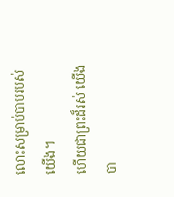លោះសម្រាប់បាបរបស់យើង។
ហើយជាព្រះដ៏រស់ យើងបា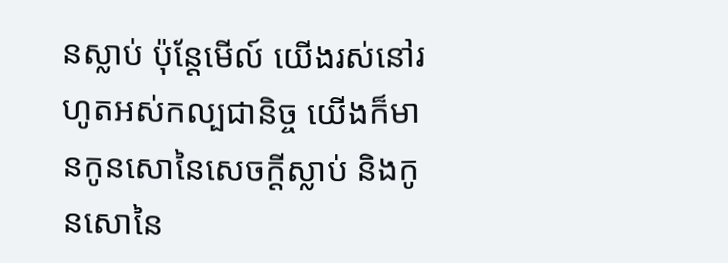នស្លាប់ ប៉ុន្ដែមើល៍ យើងរស់នៅរហូតអស់កល្បជានិច្ច យើងក៏មានកូនសោនៃសេចក្ដីស្លាប់ និងកូនសោនៃ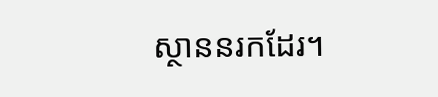ស្ថាននរកដែរ។